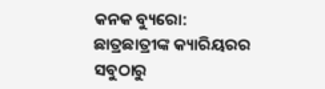କନକ ବ୍ୟୁରୋ: ଛାତ୍ରଛାତ୍ରୀଙ୍କ କ୍ୟାରିୟରର ସବୁଠାରୁ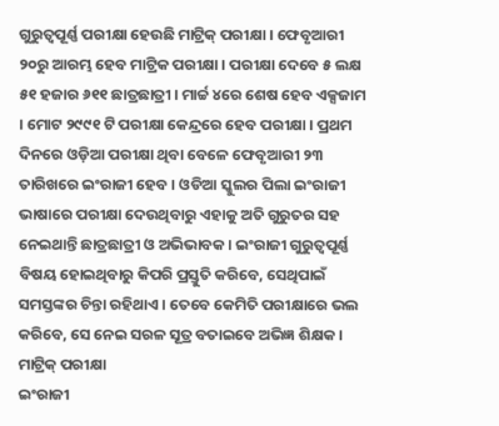ଗୁରୁତ୍ୱପୂର୍ଣ୍ଣ ପରୀକ୍ଷା ହେଉଛି ମାଟ୍ରିକ୍ ପରୀକ୍ଷା । ଫେବୃଆରୀ ୨୦ରୁ ଆରମ୍ଭ ହେବ ମାଟ୍ରିକ ପରୀକ୍ଷା । ପରୀକ୍ଷା ଦେବେ ୫ ଲକ୍ଷ ୫୧ ହଜାର ୬୧୧ ଛାତ୍ରଛାତ୍ରୀ । ମାର୍ଚ୍ଚ ୪ରେ ଶେଷ ହେବ ଏକ୍ସଜାମ । ମୋଟ ୨୯୯୧ ଟି ପରୀକ୍ଷା କେନ୍ଦ୍ରରେ ହେବ ପରୀକ୍ଷା । ପ୍ରଥମ ଦିନରେ ଓଡ଼ିଆ ପରୀକ୍ଷା ଥିବା ବେଳେ ଫେବୃଆରୀ ୨୩ ତାରିଖରେ ଇଂରାଜୀ ହେବ । ଓଡିଆ ସ୍କୁଲର ପିଲା ଇଂରାଜୀ ଭାଷାରେ ପରୀକ୍ଷା ଦେଉଥିବାରୁ ଏହାକୁ ଅତି ଗୁରୁତର ସହ ନେଇଥାନ୍ତି ଛାତ୍ରଛାତ୍ରୀ ଓ ଅଭିଭାବକ । ଇଂରାଜୀ ଗୁରୁତ୍ୱପୂର୍ଣ୍ଣ ବିଷୟ ହୋଇଥିବାରୁ କିପରି ପ୍ରସ୍ତୁତି କରିବେ, ସେଥିପାଇଁ ସମସ୍ତଙ୍କର ଚିନ୍ତା ରହିଥାଏ । ତେବେ କେମିତି ପରୀକ୍ଷାରେ ଭଲ କରିବେ, ସେ ନେଇ ସରଳ ସୂତ୍ର ବତାଇବେ ଅଭିଜ୍ଞ ଶିକ୍ଷକ ।
ମାଟ୍ରିକ୍ ପରୀକ୍ଷା
ଇଂରାଜୀ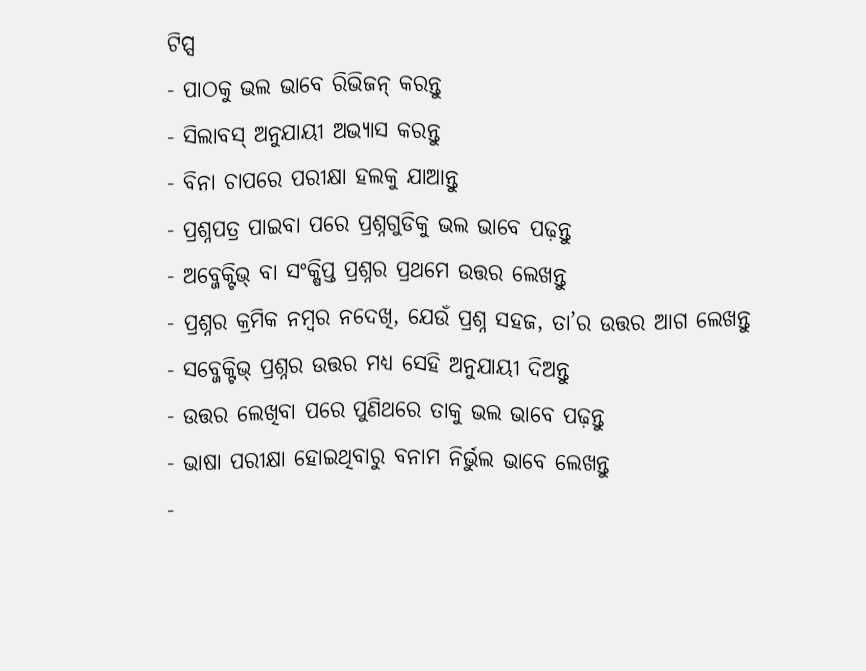ଟିପ୍ସ
- ପାଠକୁ ଭଲ ଭାବେ ରିଭିଜନ୍ କରନ୍ତୁ
- ସିଲାବସ୍ ଅନୁଯାୟୀ ଅଭ୍ୟାସ କରନ୍ତୁ
- ବିନା ଚାପରେ ପରୀକ୍ଷା ହଲକୁ ଯାଆନ୍ତୁ
- ପ୍ରଶ୍ନପତ୍ର ପାଇବା ପରେ ପ୍ରଶ୍ନଗୁଡିକୁ ଭଲ ଭାବେ ପଢ଼ନ୍ତୁ
- ଅବ୍ଜେକ୍ଟିଭ୍ ବା ସଂକ୍ଷିପ୍ତ ପ୍ରଶ୍ନର ପ୍ରଥମେ ଉତ୍ତର ଲେଖନ୍ତୁ
- ପ୍ରଶ୍ନର କ୍ରମିକ ନମ୍ବର ନଦେଖି, ଯେଉଁ ପ୍ରଶ୍ନ ସହଜ, ତା’ର ଉତ୍ତର ଆଗ ଲେଖନ୍ତୁ
- ସବ୍ଜେକ୍ଟିଭ୍ ପ୍ରଶ୍ନର ଉତ୍ତର ମଧ୍ୟ ସେହି ଅନୁଯାୟୀ ଦିଅନ୍ତୁ
- ଉତ୍ତର ଲେଖିବା ପରେ ପୁଣିଥରେ ତାକୁ ଭଲ ଭାବେ ପଢ଼ନ୍ତୁ
- ଭାଷା ପରୀକ୍ଷା ହୋଇଥିବାରୁ ବନାମ ନିର୍ଭୁଲ ଭାବେ ଲେଖନ୍ତୁ
-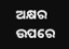ଅକ୍ଷର ଉପରେ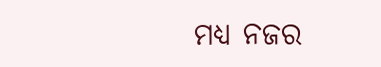ମଧ୍ୟ ନଜର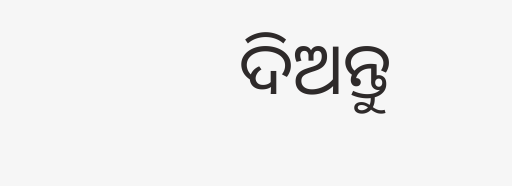ଦିଅନ୍ତୁ